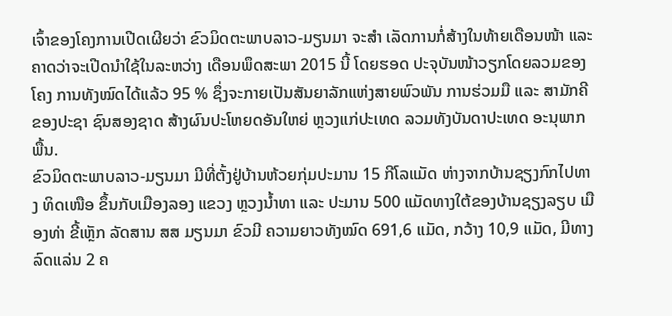ເຈົ້າຂອງໂຄງການເປີດເຜີຍວ່າ ຂົວມິດຕະພາບລາວ-ມຽນມາ ຈະສຳ ເລັດການກໍ່ສ້າງໃນທ້າຍເດືອນໜ້າ ແລະ ຄາດວ່າຈະເປີດນຳໃຊ້ໃນລະຫວ່າງ ເດືອນພຶດສະພາ 2015 ນີ້ ໂດຍຮອດ ປະຈຸບັນໜ້າວຽກໂດຍລວມຂອງໂຄງ ການທັງໝົດໄດ້ແລ້ວ 95 % ຊຶ່ງຈະກາຍເປັນສັນຍາລັກແຫ່ງສາຍພົວພັນ ການຮ່ວມມື ແລະ ສາມັກຄີຂອງປະຊາ ຊົນສອງຊາດ ສ້າງຜົນປະໂຫຍດອັນໃຫຍ່ ຫຼວງແກ່ປະເທດ ລວມທັງບັນດາປະເທດ ອະນຸພາກພື້ນ.
ຂົວມິດຕະພາບລາວ-ມຽນມາ ມີທີ່ຕັ້ງຢູ່ບ້ານຫ້ວຍກຸ່ມປະມານ 15 ກີໂລແມັດ ຫ່າງຈາກບ້ານຊຽງກົກໄປທາງ ທິດເໜືອ ຂຶ້ນກັບເມືອງລອງ ແຂວງ ຫຼວງນ້ຳທາ ແລະ ປະມານ 500 ແມັດທາງໃຕ້ຂອງບ້ານຊຽງລຽບ ເມືອງທ່າ ຂີ້ເຫຼັກ ລັດສານ ສສ ມຽນມາ ຂົວມີ ຄວາມຍາວທັງໝົດ 691,6 ແມັດ, ກວ້າງ 10,9 ແມັດ, ມີທາງລົດແລ່ນ 2 ຄ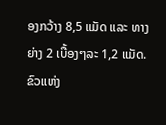ອງກວ້າງ 8,5 ແມັດ ແລະ ທາງຍ່າງ 2 ເບື້ອງໆລະ 1,2 ແມັດ.
ຂົວແຫ່ງ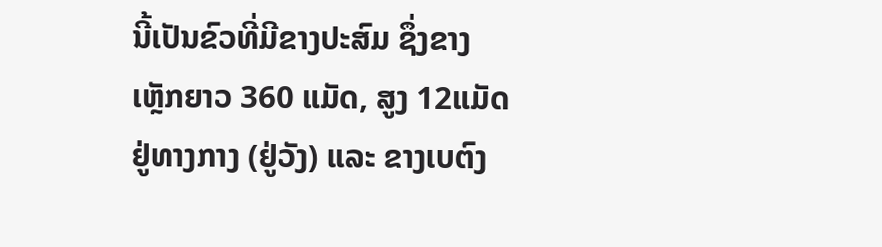ນີ້ເປັນຂົວທີ່ມີຂາງປະສົມ ຊຶ່ງຂາງເຫຼັກຍາວ 360 ແມັດ, ສູງ 12ແມັດຢູ່ທາງກາງ (ຢູ່ວັງ) ແລະ ຂາງເບຕົງ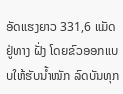ອັດແຮງຍາວ 331,6 ແມັດ ຢູ່ທາງ ຝັ່ງ ໂດຍຂົວອອກແບບໃຫ້ຮັບນ້ຳໜັກ ລົດບັນທຸກ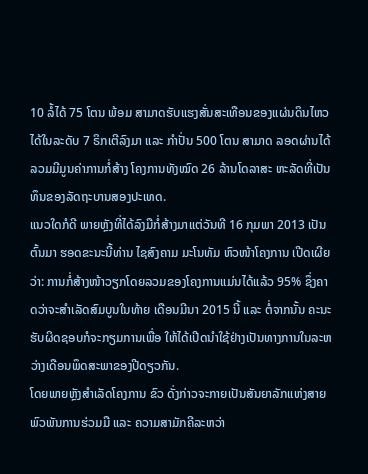10 ລໍ້ໄດ້ 75 ໂຕນ ພ້ອມ ສາມາດຮັບແຮງສັ່ນສະເທືອນຂອງແຜ່ນດິນໄຫວໄດ້ໃນລະດັບ 7 ຣິກເຕີລົງມາ ແລະ ກຳປັ່ນ 500 ໂຕນ ສາມາດ ລອດຜ່ານໄດ້ ລວມມີມູນຄ່າການກໍ່ສ້າງ ໂຄງການທັງໝົດ 26 ລ້ານໂດລາສະ ຫະລັດທີ່ເປັນທຶນຂອງລັດຖະບານສອງປະເທດ.
ແນວໃດກໍດີ ພາຍຫຼັງທີ່ໄດ້ລົງມືກໍ່ສ້າງມາແຕ່ວັນທີ 16 ກຸມພາ 2013 ເປັນຕົ້ນມາ ຮອດຂະນະນີ້ທ່ານ ໄຊສົງຄາມ ມະໂນທັມ ຫົວໜ້າໂຄງການ ເປີດເຜີຍວ່າ: ການກໍ່ສ້າງໜ້າວຽກໂດຍລວມຂອງໂຄງການແມ່ນໄດ້ແລ້ວ 95% ຊຶ່ງຄາດວ່າຈະສຳເລັດສົມບູນໃນທ້າຍ ເດືອນມີນາ 2015 ນີ້ ແລະ ຕໍ່ຈາກນັ້ນ ຄະນະຮັບຜິດຊອບກໍຈະກຽມການເພື່ອ ໃຫ້ໄດ້ເປີດນຳໃຊ້ຢ່າງເປັນທາງການໃນລະຫວ່າງເດືອນພຶດສະພາຂອງປີດຽວກັນ.
ໂດຍພາຍຫຼັງສຳເລັດໂຄງການ ຂົວ ດັ່ງກ່າວຈະກາຍເປັນສັນຍາລັກແຫ່ງສາຍພົວພັນການຮ່ວມມື ແລະ ຄວາມສາມັກຄີລະຫວ່າ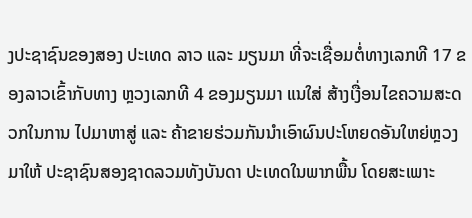ງປະຊາຊົນຂອງສອງ ປະເທດ ລາວ ແລະ ມຽນມາ ທີ່ຈະເຊື່ອມຕໍ່ທາງເລກທີ 17 ຂອງລາວເຂົ້າກັບທາງ ຫຼວງເລກທີ 4 ຂອງມຽນມາ ແນໃສ່ ສ້າງເງື່ອນໄຂຄວາມສະດວກໃນການ ໄປມາຫາສູ່ ແລະ ຄ້າຂາຍຮ່ວມກັນນໍາເອົາຜົນປະໂຫຍດອັນໃຫຍ່ຫຼວງມາໃຫ້ ປະຊາຊົນສອງຊາດລວມທັງບັນດາ ປະເທດໃນພາກພື້ນ ໂດຍສະເພາະ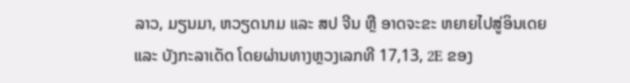ລາວ, ມຽນມາ, ຫວຽດນາມ ແລະ ສປ ຈີນ ຫຼື ອາດຈະຂະ ຫຍາຍໄປສູ່ອິນເດຍ ແລະ ບັງກະລາເດັດ ໂດຍຜ່ານທາງຫຼວງເລກທີ 17,13, 2E ຂອງ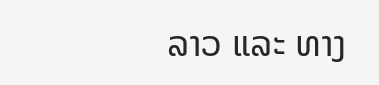ລາວ ແລະ ທາງ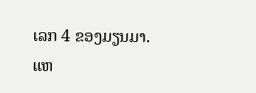ເລກ 4 ຂອງມຽນມາ.
ແຫ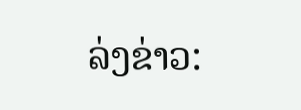ລ່ງຂ່າວ: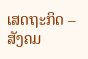ເສດຖະກິດ – ສັງຄມ